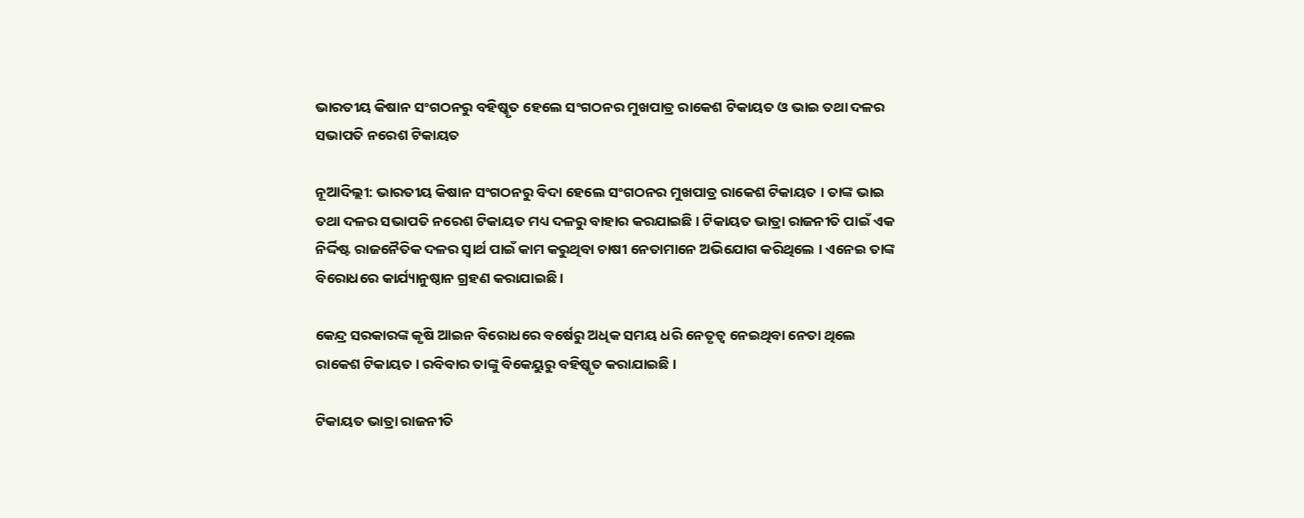ଭାରତୀୟ କିଷାନ ସଂଗଠନରୁ ବହିଷ୍କୃତ ହେଲେ ସଂଗଠନର ମୁଖପାତ୍ର ରାକେଶ ଟିକାୟତ ଓ ଭାଇ ତଥା ଦଳର ସଭାପତି ନରେଶ ଟିକାୟତ

ନୂଆଦିଲ୍ଲୀ: ଭାରତୀୟ କିଷାନ ସଂଗଠନରୁ ବିଦା ହେଲେ ସଂଗଠନର ମୁଖପାତ୍ର ରାକେଶ ଟିକାୟତ । ତାଙ୍କ ଭାଇ ତଥା ଦଳର ସଭାପତି ନରେଶ ଟିକାୟତ ମଧ୍ୟ ଦଳରୁ ବାହାର କରଯାଇଛି । ଟିକାୟତ ଭାତ୍ରା ରାଜନୀତି ପାଇଁ ଏକ ନିର୍ଦ୍ଦିଷ୍ଟ ରାଜନୈତିକ ଦଳର ସ୍ବାର୍ଥ ପାଇଁ କାମ କରୁଥିବା ଚାଷୀ ନେତାମାନେ ଅଭିଯୋଗ କରିଥିଲେ । ଏନେଇ ତାଙ୍କ ବିରୋଧରେ କାର୍ଯ୍ୟାନୁଷ୍ଠାନ ଗ୍ରହଣ କରାଯାଇଛି ।

କେନ୍ଦ୍ର ସରକାରଙ୍କ କୃଷି ଆଇନ ବିରୋଧରେ ବର୍ଷେରୁ ଅଧିକ ସମୟ ଧରି ନେତୃତ୍ବ ନେଇଥିବା ନେତା ଥିଲେ ରାକେଶ ଟିକାୟତ । ରବିବାର ତାଙ୍କୁ ବିକେୟୁରୁ ବହିଷ୍କୃତ କରାଯାଇଛି ।

ଟିକାୟତ ଭାତ୍ରା ରାଜନୀତି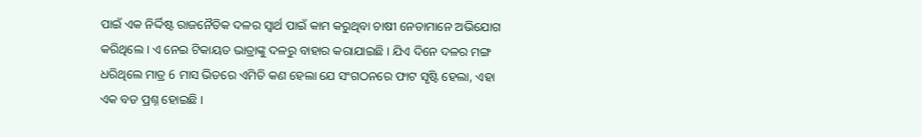ପାଇଁ ଏକ ନିର୍ଦ୍ଦିଷ୍ଟ ରାଜନୈତିକ ଦଳର ସ୍ବାର୍ଥ ପାଇଁ କାମ କରୁଥିବା ଚାଷୀ ନେତାମାନେ ଅଭିଯୋଗ କରିଥିଲେ । ଏ ନେଇ ଟିକାୟତ ଭାତ୍ରାଙ୍କୁ ଦଳରୁ ବାହାର କରାଯାଇଛି । ଯିଏ ଦିନେ ଦଳର ମଙ୍ଗ ଧରିଥିଲେ ମାତ୍ର 6 ମାସ ଭିତରେ ଏମିତି କଣ ହେଲା ଯେ ସଂଗଠନରେ ଫାଟ ସୃଷ୍ଟି ହେଲା, ଏହା ଏକ ବଡ ପ୍ରଶ୍ନ ହୋଇଛି ।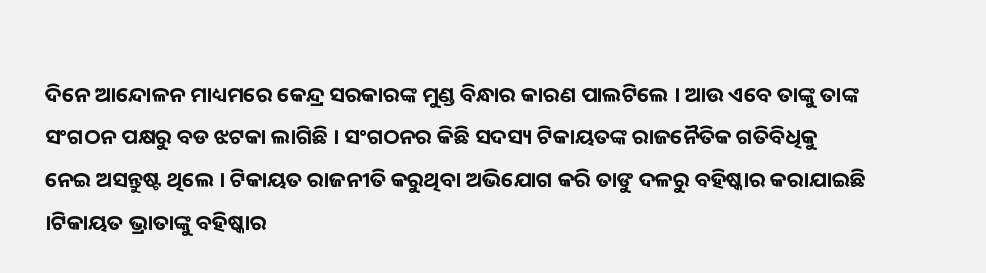ଦିନେ ଆନ୍ଦୋଳନ ମାଧ୍ୟମରେ କେନ୍ଦ୍ର ସରକାରଙ୍କ ମୁଣ୍ଡ ବିନ୍ଧାର କାରଣ ପାଲଟିଲେ । ଆଉ ଏବେ ତାଙ୍କୁ ତାଙ୍କ ସଂଗଠନ ପକ୍ଷରୁ ବଡ ଝଟକା ଲାଗିଛି । ସଂଗଠନର କିଛି ସଦସ୍ୟ ଟିକାୟତଙ୍କ ରାଜନୈତିକ ଗତିବିଧିକୁ ନେଇ ଅସନ୍ତୁଷ୍ଟ ଥିଲେ । ଟିକାୟତ ରାଜନୀତି କରୁଥିବା ଅଭିଯୋଗ କରି ତାଙୁ ଦଳରୁ ବହିଷ୍କାର କରାଯାଇଛି ।ଟିକାୟତ ଭ୍ରାତାଙ୍କୁ ବହିଷ୍କାର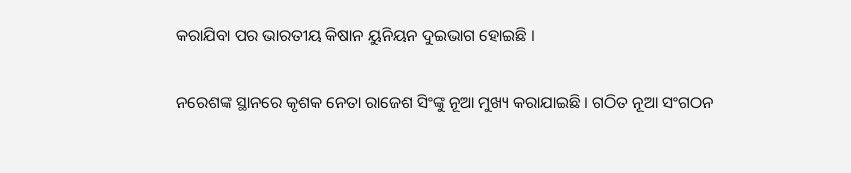କରାଯିବା ପର ଭାରତୀୟ କିଷାନ ୟୁନିୟନ ଦୁଇଭାଗ ହୋଇଛି ।

ନରେଶଙ୍କ ସ୍ଥାନରେ କୃଶକ ନେତା ରାଜେଶ ସିଂଙ୍କୁ ନୂଆ ମୁଖ୍ୟ କରାଯାଇଛି । ଗଠିତ ନୂଆ ସଂଗଠନ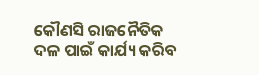କୌଣସି ରାଜନୈତିକ ଦଳ ପାଇଁ କାର୍ଯ୍ୟ କରିବ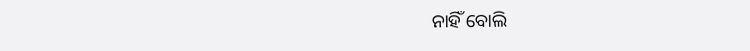ନାହିଁ ବୋଲି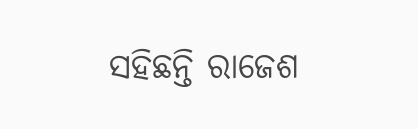ସହିଛନ୍ତି ରାଜେଶ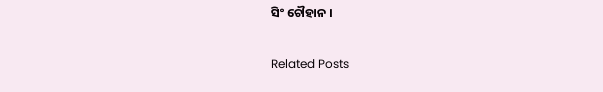ସିଂ ଚୌହାନ ।

Related Posts